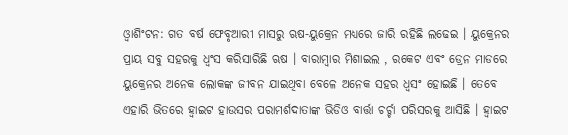ଓ୍ବାଶିଂଟନ: ଗତ ବର୍ଷ ଫେବୃଆରୀ ମାସରୁ ଋଷ-ୟୁକ୍ରେନ ମଧ୍ୟରେ ଜାରି ରହିଛି ଲଢେଇ । ୟୁକ୍ରେନର ପ୍ରାୟ ସବୁ ସହରକୁ ଧ୍ବଂସ କରିସାରିଛି ଋଷ । ବାରାମ୍ବାର ମିଶାଇଲ , ରକେଟ ଏବଂ ଡ୍ରେନ ମାଡରେ ୟୁକ୍ରେନର ଅନେକ ଲୋକଙ୍କ ଜୀବନ ଯାଇଥିବା ବେଳେ ଅନେକ ସହର ଧ୍ବସଂ ହୋଇଛି । ତେବେ ଏହାରି ଭିତରେ ହ୍ବାଇଟ ହାଉସର ପରାମର୍ଶଦାତାଙ୍କ ଭିଡିଓ ବାର୍ତ୍ତା ଚର୍ଚ୍ଚା ପରିସରକୁ ଆସିଛି । ହ୍ବାଇଟ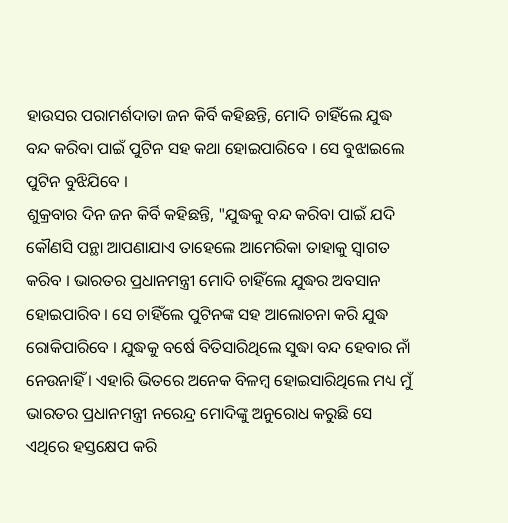ହାଉସର ପରାମର୍ଶଦାତା ଜନ କିର୍ବି କହିଛନ୍ତି, ମୋଦି ଚାହିଁଲେ ଯୁଦ୍ଧ ବନ୍ଦ କରିବା ପାଇଁ ପୁଟିନ ସହ କଥା ହୋଇପାରିବେ । ସେ ବୁଝାଇଲେ ପୁଟିନ ବୁଝିଯିବେ ।
ଶୁକ୍ରବାର ଦିନ ଜନ କିର୍ବି କହିଛନ୍ତି, "ଯୁଦ୍ଧକୁ ବନ୍ଦ କରିବା ପାଇଁ ଯଦି କୌଣସି ପନ୍ଥା ଆପଣାଯାଏ ତାହେଲେ ଆମେରିକା ତାହାକୁ ସ୍ବାଗତ କରିବ । ଭାରତର ପ୍ରଧାନମନ୍ତ୍ରୀ ମୋଦି ଚାହିଁଲେ ଯୁଦ୍ଧର ଅବସାନ ହୋଇପାରିବ । ସେ ଚାହିଁଲେ ପୁଟିନଙ୍କ ସହ ଆଲୋଚନା କରି ଯୁଦ୍ଧ ରୋକିପାରିବେ । ଯୁଦ୍ଧକୁ ବର୍ଷେ ବିତିସାରିଥିଲେ ସୁଦ୍ଧା ବନ୍ଦ ହେବାର ନାଁ ନେଉନାହିଁ । ଏହାରି ଭିତରେ ଅନେକ ବିଳମ୍ବ ହୋଇସାରିଥିଲେ ମଧ୍ୟ ମୁଁ ଭାରତର ପ୍ରଧାନମନ୍ତ୍ରୀ ନରେନ୍ଦ୍ର ମୋଦିଙ୍କୁ ଅନୁରୋଧ କରୁଛି ସେ ଏଥିରେ ହସ୍ତକ୍ଷେପ କରି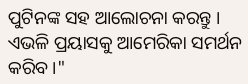ପୁଟିନଙ୍କ ସହ ଆଲୋଚନା କରନ୍ତୁ । ଏଭଳି ପ୍ରୟାସକୁ ଆମେରିକା ସମର୍ଥନ କରିବ ।"